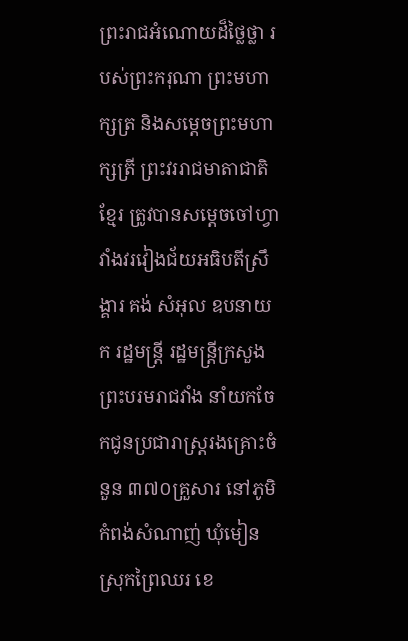ព្រះរាជអំណោយដ៏ថ្លៃថ្លា របស់ព្រះករុណា ព្រះមហាក្សត្រ និងសម្ដេចព្រះមហាក្សត្រី ព្រះវររាជមាតាជាតិខ្មែរ ត្រូវបានសម្ដេចចៅហ្វាវាំងវរវៀងជ័យអធិបតីស្រឹង្គារ គង់ សំអុល ឧបនាយក រដ្ឋមន្ដ្រី រដ្ឋមន្ត្រីក្រសួងព្រះបរមរាជវាំង នាំយកចែកជូនប្រជារាស្ត្ររងគ្រោះចំនួន ៣៧០គ្រួសារ នៅភូមិ កំពង់សំណាញ់ ឃុំមៀន ស្រុកព្រៃឈរ ខេ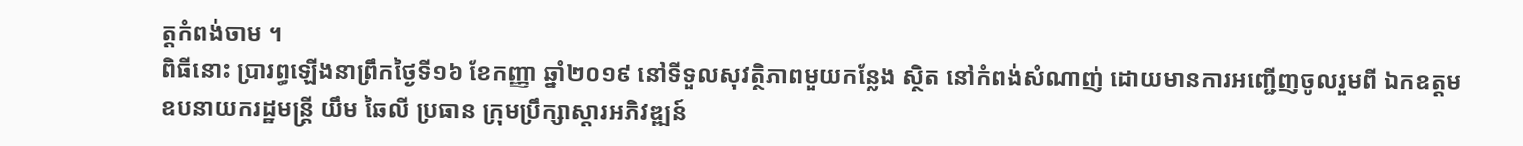ត្តកំពង់ចាម ។
ពិធីនោះ ប្រារព្ធឡើងនាព្រឹកថ្ងៃទី១៦ ខែកញ្ញា ឆ្នាំ២០១៩ នៅទីទួលសុវត្ថិភាពមួយកន្លែង ស្ថិត នៅកំពង់សំណាញ់ ដោយមានការអញ្ជើញចូលរួមពី ឯកឧត្តម ឧបនាយករដ្ឋមន្ត្រី យឹម ឆៃលី ប្រធាន ក្រុមប្រឹក្សាស្ដារអភិវឌ្ឍន៍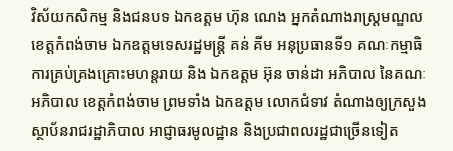វិស័យកសិកម្ម និងជនបទ ឯកឧត្តម ហ៊ុន ណេង អ្នកតំណាងរាស្ត្រមណ្ឌល ខេត្តកំពង់ចាម ឯកឧត្តមទេសរដ្ឋមន្ត្រី គន់ គីម អនុប្រធានទី១ គណៈកម្មាធិការគ្រប់គ្រងគ្រោះមហន្តរាយ និង ឯកឧត្តម អ៊ុន ចាន់ដា អភិបាល នៃគណៈអភិបាល ខេត្តកំពង់ចាម ព្រមទាំង ឯកឧត្ដម លោកជំទាវ តំណាងឲ្យក្រសួងស្ថាប័នរាជរដ្ឋាភិបាល អាជ្ញាធរមូលដ្ឋាន និងប្រជាពលរដ្ឋជាច្រើនទៀត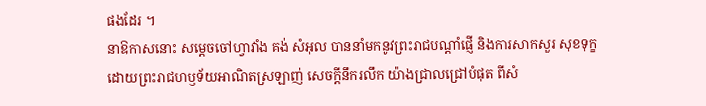ផងដែរ ។
នាឱកាសនោះ សម្ដេចចៅហ្វាវាំង គង់ សំអុល បាននាំមកនូវព្រះរាជបណ្ដាំផ្ញើ និងការសាកសួរ សុខទុក្ខ ដោយព្រះរាជហឫទ័យអាណិតស្រឡាញ់ សេចក្ដីនឹករលឹក យ៉ាងជ្រាលជ្រៅបំផុត ពីសំ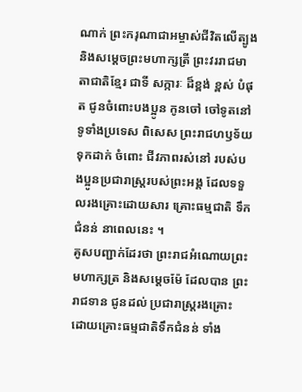ណាក់ ព្រះករុណាជាអម្ចាស់ជីវិតលើត្បូង និងសម្ដេចព្រះមហាក្សត្រី ព្រះវររាជមាតាជាតិខ្មែរ ជាទី សក្ការៈ ដ៏ខ្ពង់ ខ្ពស់ បំផុត ជូនចំពោះបងប្អូន កូនចៅ ចៅទូតនៅទូទាំងប្រទេស ពិសេស ព្រះរាជហឫទ័យទុកដាក់ ចំពោះ ជីវភាពរស់នៅ របស់បងប្អូនប្រជារាស្ដ្ររបស់ព្រះអង្គ ដែលទទួលរងគ្រោះដោយសារ គ្រោះធម្មជាតិ ទឹក ជំនន់ នាពេលនេះ ។
គូសបញ្ជាក់ដែរថា ព្រះរាជអំណោយព្រះមហាក្សត្រ និងសម្ដេចម៉ែ ដែលបាន ព្រះរាជទាន ជូនដល់ ប្រជារាស្ត្ររងគ្រោះ ដោយគ្រោះធម្មជាតិទឹកជំនន់ ទាំង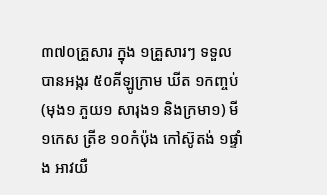៣៧០គ្រួសារ ក្នុង ១គ្រួសារៗ ទទួលបានអង្ករ ៥០គីឡូក្រាម ឃីត ១កញ្ចប់ (មុង១ ភួយ១ សារុង១ និងក្រមា១) មី ១កេស ត្រីខ ១០កំប៉ុង កៅស៊ូតង់ ១ផ្ទាំង អាវយឺ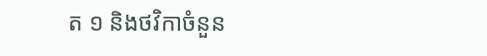ត ១ និងថវិកាចំនួន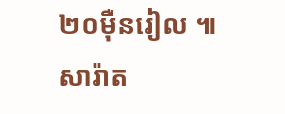២០ម៉ឺនរៀល ៕
សារ៉ាត